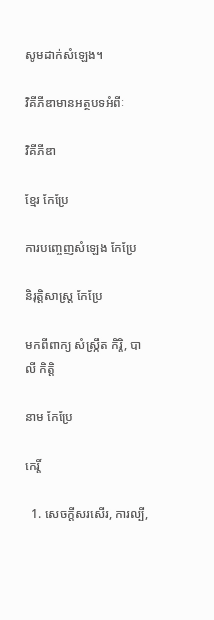សូមដាក់សំឡេង។

វិគីភីឌាមានអត្ថបទអំពីៈ

វិគីភីឌា

ខ្មែរ កែប្រែ

ការបញ្ចេញសំឡេង កែប្រែ

និរុត្តិសាស្ត្រ កែប្រែ

មកពីពាក្យ សំស្ក្រឹត កិរ្តិ, បាលី កិត្តិ

នាម កែប្រែ

កេរ្តិ៍

  1. សេចក្ដីសរសើរ, ការល្បី,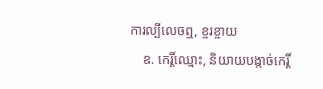ការល្បីលេចឮ, ខ្ចរខ្ចាយ
    ឧ. កេរ្តិ៍ឈ្មោះ, និយាយបង្កាច់កេរ្តិ៍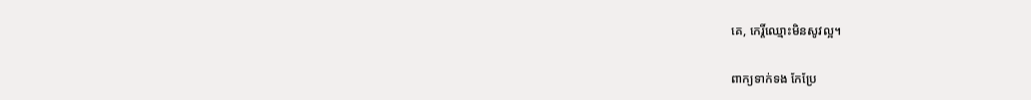គេ, កេរ្តិ៍ឈ្មោះមិនសូវល្អ។

ពាក្យទាក់ទង កែប្រែ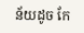ន័យដូច កែ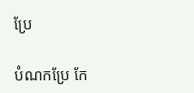ប្រែ

បំណកប្រែ កែ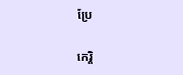ប្រែ

កេរ្តិ